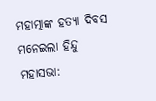ମହାତ୍ମାଙ୍କ ହତ୍ୟା ଦିବସ ମନେଇଲା ହିନ୍ଦୁ ମହାସଭା: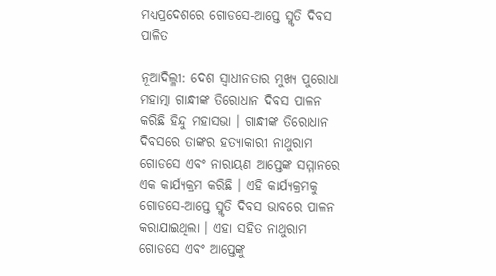ମଧ୍ୟପ୍ରଦେଶରେ ଗୋଡସେ-ଆପ୍ତେ ସ୍ମୃତି ଦିବସ ପାଳିତ

ନୂଆଦିଲ୍ଳୀ: ଦେଶ ସ୍ୱାଧୀନତାର ମୁଖ୍ୟ ପୁରୋଧା ମହାତ୍ମା ଗାନ୍ଧୀଙ୍କ ତିରୋଧାନ ଦିବସ ପାଳନ କରିଛି ହିନ୍ଦୁ ମହାସଭା । ଗାନ୍ଧୀଙ୍କ ତିରୋଧାନ ଦିବସରେ ତାଙ୍କର ହତ୍ୟାକାରୀ ନାଥୁରାମ ଗୋଡସେ ଏବଂ ନାରାୟଣ ଆପ୍ତେଙ୍କ ସମ୍ମାନରେ ଏକ କାର୍ଯ୍ୟକ୍ରମ କରିଛି । ଏହି କାର୍ଯ୍ୟକ୍ରମକୁ ଗୋଡସେ-ଆପ୍ତେ ସ୍ମୃତି ଦିବସ ଭାବରେ ପାଳନ କରାଯାଇଥିଲା । ଏହା ସହିତ ନାଥୁରାମ ଗୋଡସେ ଏବଂ ଆପ୍ତେଙ୍କୁ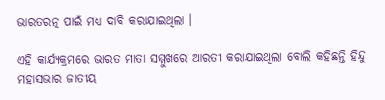ଭାରତରତ୍ନ ପାଇଁ ମଧ୍ୟ ଦାବି କରାଯାଇଥିଲା ।

ଏହି କାର୍ଯ୍ୟକ୍ରମରେ ଭାରତ ମାତା ସମ୍ମୁଖରେ ଆରତୀ କରାଯାଇଥିଲା ବୋଲି କହିଛନ୍ତି ହିନ୍ଦୁ ମହାସଭାର ଜାତୀୟ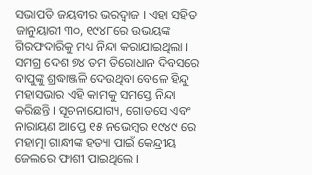ସଭାପତି ଜୟବୀର ଭରଦ୍ୱାଜ । ଏହା ସହିତ ଜାନୁୟାରୀ ୩୦, ୧୯୪୮ରେ ଉଭୟଙ୍କ ଗିରଫଦାରିକୁ ମଧ୍ୟ ନିନ୍ଦା କରାଯାଇଥିଲା । ସମଗ୍ର ଦେଶ ୭୪ ତମ ତିରୋଧାନ ଦିବସରେ ବାପୁଙ୍କୁ ଶ୍ରଦ୍ଧାଞ୍ଜଳି ଦେଉଥିବା ବେଳେ ହିନ୍ଦୁ ମହାସଭାର ଏହି କାମକୁ ସମସ୍ତେ ନିନ୍ଦା କରିଛନ୍ତି । ସୂଚନାଯୋଗ୍ୟ, ଗୋଡସେ ଏବଂ ନାରାୟଣ ଆପ୍ତେ ୧୫ ନଭେମ୍ବର ୧୯୪୯ ରେ ମହାତ୍ମା ଗାନ୍ଧୀଙ୍କ ହତ୍ୟା ପାଇଁ କେନ୍ଦ୍ରୀୟ ଜେଲରେ ଫାଶୀ ପାଇଥିଲେ ।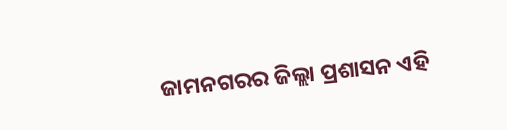ଜାମନଗରର ଜିଲ୍ଲା ପ୍ରଶାସନ ଏହି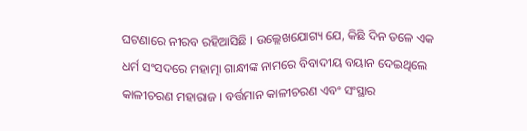ଘଟଣାରେ ନୀରବ ରହିଆସିଛି । ଉଲ୍ଲେଖଯୋଗ୍ୟ ଯେ, କିଛି ଦିନ ତଳେ ଏକ ଧର୍ମ ସଂସଦରେ ମହାତ୍ମା ଗାନ୍ଧୀଙ୍କ ନାମରେ ବିବାଦୀୟ ବୟାନ ଦେଇଥିଲେ କାଳୀଚରଣ ମହାରାଜ । ବର୍ତ୍ତମାନ କାଳୀଚରଣ ଏବଂ ସଂସ୍ଥାର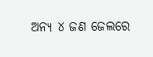ଅନ୍ୟ ୪ ଜଣ ଜେଲରେ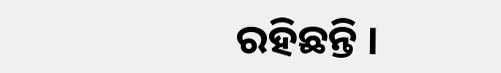ରହିଛନ୍ତି ।